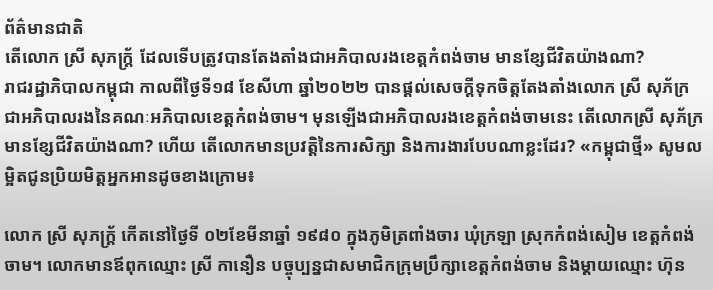ព័ត៌មានជាតិ
តើលោក ស្រី សុភក្ត្រ័ ដែលទើបត្រូវបានតែងតាំងជាអភិបាលរងខេត្តកំពង់ចាម មានខ្សែជីវិតយ៉ាងណា?
រាជរដ្ឋាភិបាលកម្ពុជា កាលពីថ្ងៃទី១៨ ខែសីហា ឆ្នាំ២០២២ បានផ្ដល់សេចក្ដីទុកចិត្តតែងតាំងលោក ស្រី សុភ័ក្រ ជាអភិបាលរងនៃគណៈអភិបាលខេត្តកំពង់ចាម។ មុនឡើងជាអភិបាលរងខេត្តកំពង់ចាមនេះ តើលោកស្រី សុភ័ក្រ មានខ្សែជីវិតយ៉ាងណា? ហើយ តើលោកមានប្រវត្តិនៃការសិក្សា និងការងារបែបណាខ្លះដែរ? «កម្ពុជាថ្មី» សូមលម្អិតជូនប្រិយមិត្តអ្នកអានដូចខាងក្រោម៖

លោក ស្រី សុភក្ត្រ័ កើតនៅថ្ងៃទី ០២ខែមីនាឆ្នាំ ១៩៨០ ក្នុងភូមិត្រពាំងចារ ឃុំក្រឡា ស្រុកកំពង់សៀម ខេត្តកំពង់ចាម។ លោកមានឪពុកឈ្មោះ ស្រី កានឿន បច្ចុប្បន្នជាសមាជិកក្រុមប្រឹក្សាខេត្តកំពង់ចាម និងម្តាយឈ្មោះ ហ៊ុន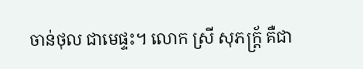ចាន់ថុល ជាមេផ្ទះ។ លោក ស្រី សុភក្ត្រ័ គឺជា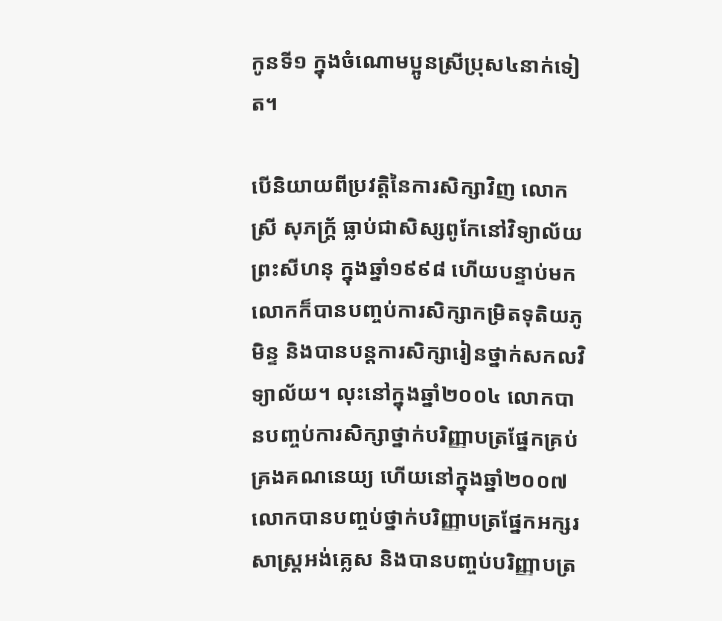កូនទី១ ក្នុងចំណោមប្អូនស្រីប្រុស៤នាក់ទៀត។

បើនិយាយពីប្រវត្តិនៃការសិក្សាវិញ លោក ស្រី សុភក្រ្ត័ ធ្លាប់ជាសិស្សពូកែនៅវិទ្យាល័យព្រះសីហនុ ក្នុងឆ្នាំ១៩៩៨ ហើយបន្ទាប់មក លោកក៏បានបញ្ចប់ការសិក្សាកម្រិតទុតិយភូមិន្ទ និងបានបន្តការសិក្សារៀនថ្នាក់សកលវិទ្យាល័យ។ លុះនៅក្នុងឆ្នាំ២០០៤ លោកបានបញ្ចប់ការសិក្សាថ្នាក់បរិញ្ញាបត្រផ្នែកគ្រប់គ្រងគណនេយ្យ ហើយនៅក្នុងឆ្នាំ២០០៧ លោកបានបញ្ចប់ថ្នាក់បរិញ្ញាបត្រផ្នែកអក្សរសាស្ត្រអង់គ្លេស និងបានបញ្ចប់បរិញ្ញាបត្រ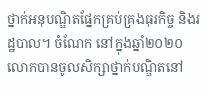ថ្នាក់អនុបណ្ឌិតផ្នែកគ្រប់គ្រងធុរកិច្ច និងរដ្ឋបាល។ ចំណែក នៅក្នុងឆ្នាំ២០២០ លោកបានចូលសិក្សាថ្នាក់បណ្ឌិតនៅ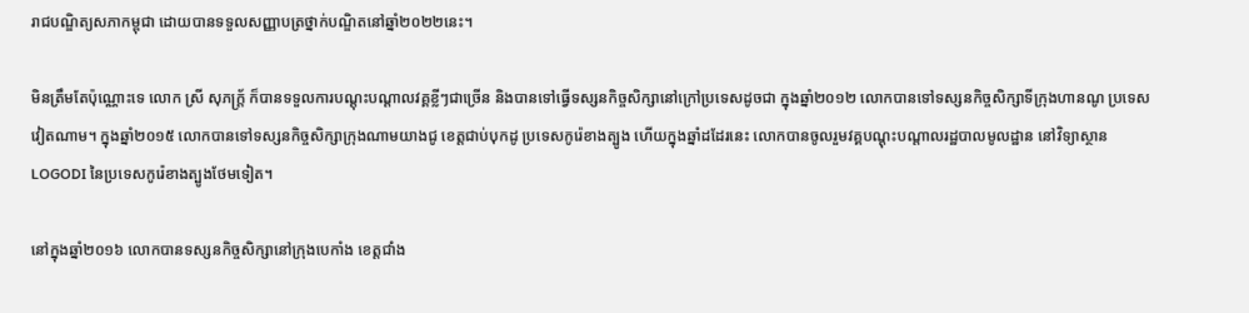រាជបណ្ឌិត្យសភាកម្ពុជា ដោយបានទទួលសញ្ញាបត្រថ្នាក់បណ្ឌិតនៅឆ្នាំ២០២២នេះ។

មិនត្រឹមតែប៉ុណ្ណោះទេ លោក ស្រី សុភក្ត្រ័ ក៏បានទទួលការបណ្តុះបណ្តាលវគ្គខ្លីៗជាច្រើន និងបានទៅធ្វើទស្សនកិច្ចសិក្សានៅក្រៅប្រទេសដូចជា ក្នុងឆ្នាំ២០១២ លោកបានទៅទស្សនកិច្ចសិក្សាទីក្រុងហានណូ ប្រទេសវៀតណាម។ ក្នុងឆ្នាំ២០១៥ លោកបានទៅទស្សនកិច្ចសិក្សាក្រុងណាមយាងជូ ខេត្តជាប់បុកដូ ប្រទេសកូរ៉េខាងត្បូង ហើយក្នុងឆ្នាំដដែរនេះ លោកបានចូលរួមវគ្គបណ្តុះបណ្តាលរដ្ឋបាលមូលដ្ឋាន នៅវិទ្យាស្ថាន LOGODI នៃប្រទេសកូរ៉េខាងត្បូងថែមទៀត។

នៅក្នុងឆ្នាំ២០១៦ លោកបានទស្សនកិច្ចសិក្សានៅក្រុងបេកាំង ខេត្តជាំង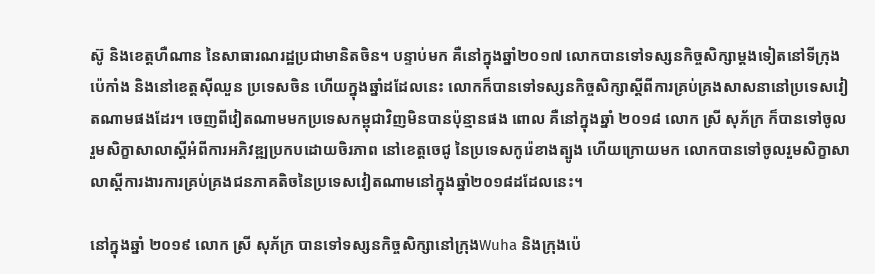ស៊ូ និងខេត្តហឺណាន នៃសាធារណរដ្ឋប្រជាមានិតចិន។ បន្ទាប់មក គឺនៅក្នុងឆ្នាំ២០១៧ លោកបានទៅទស្សនកិច្ចសិក្សាម្តងទៀតនៅទីក្រុងប៉េកាំង និងនៅខេត្តស៊ីឈួន ប្រទេសចិន ហើយក្នុងឆ្នាំដដែលនេះ លោកក៏បានទៅទស្សនកិច្ចសិក្សាស្តីពីការគ្រប់គ្រងសាសនានៅប្រទេសវៀតណាមផងដែរ។ ចេញពីវៀតណាមមកប្រទេសកម្ពុជាវិញមិនបានប៉ុន្មានផង ពោល គឺនៅក្នុងឆ្នាំ ២០១៨ លោក ស្រី សុភ័ក្រ ក៏បានទៅចូលរួមសិក្ខាសាលាស្តីអំពីការអភិវឌ្ឍប្រកបដោយចិរភាព នៅខេត្តចេជូ នៃប្រទេសកូរ៉េខាងត្បូង ហើយក្រោយមក លោកបានទៅចូលរួមសិក្ខាសាលាស្តីការងារការគ្រប់គ្រងជនភាគតិចនៃប្រទេសវៀតណាមនៅក្នុងឆ្នាំ២០១៨ដដែលនេះ។

នៅក្នុងឆ្នាំ ២០១៩ លោក ស្រី សុភ័ក្រ បានទៅទស្សនកិច្ចសិក្សានៅក្រុងWuha និងក្រុងប៉េ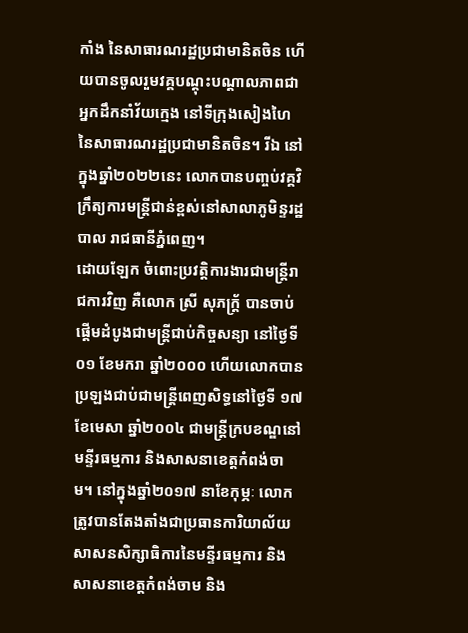កាំង នៃសាធារណរដ្ឋប្រជាមានិតចិន ហើយបានចូលរួមវគ្គបណ្តុះបណ្តាលភាពជាអ្នកដឹកនាំវ័យក្មេង នៅទីក្រុងសៀងហៃ នៃសាធារណរដ្ឋប្រជាមានិតចិន។ រីឯ នៅក្នុងឆ្នាំ២០២២នេះ លោកបានបញ្ចប់វគ្គវិក្រឹត្យការមន្ត្រីជាន់ខ្ពស់នៅសាលាភូមិន្ទរដ្ឋបាល រាជធានីភ្នំពេញ។
ដោយឡែក ចំពោះប្រវត្តិការងារជាមន្ត្រីរាជការវិញ គឺលោក ស្រី សុភក្ត្រ័ បានចាប់ផ្តើមដំបូងជាមន្ត្រីជាប់កិច្ចសន្យា នៅថ្ងៃទី០១ ខែមករា ឆ្នាំ២០០០ ហើយលោកបានប្រឡងជាប់ជាមន្ត្រីពេញសិទ្ធនៅថ្ងៃទី ១៧ ខែមេសា ឆ្នាំ២០០៤ ជាមន្ត្រីក្របខណ្ឌនៅមន្ទីរធម្មការ និងសាសនាខេត្តកំពង់ចាម។ នៅក្នុងឆ្នាំ២០១៧ នាខែកុម្ភៈ លោកត្រូវបានតែងតាំងជាប្រធានការិយាល័យសាសនសិក្សាធិការនៃមន្ទីរធម្មការ និងសាសនាខេត្តកំពង់ចាម និង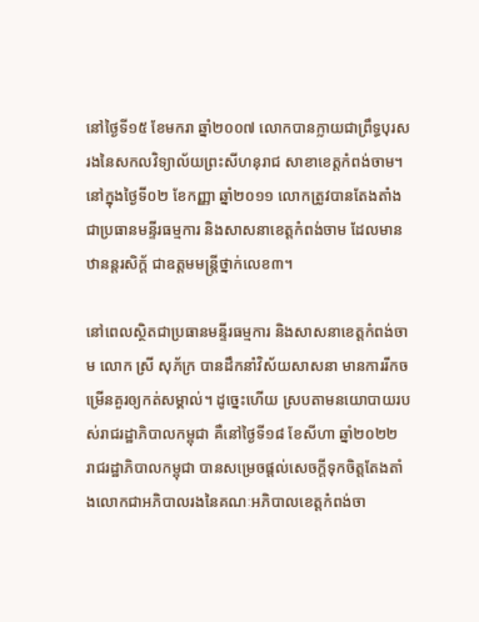នៅថ្ងៃទី១៥ ខែមករា ឆ្នាំ២០០៧ លោកបានក្លាយជាព្រឹទ្ធបុរសរងនៃសកលវិទ្យាល័យព្រះសីហនុរាជ សាខាខេត្តកំពង់ចាម។ នៅក្នុងថ្ងៃទី០២ ខែកញ្ញា ឆ្នាំ២០១១ លោកត្រូវបានតែងតាំងជាប្រធានមន្ទីរធម្មការ និងសាសនាខេត្តកំពង់ចាម ដែលមានឋានន្តរសិក្ត័ ជាឧត្តមមន្ត្រីថ្នាក់លេខ៣។

នៅពេលស្ថិតជាប្រធានមន្ទីរធម្មការ និងសាសនាខេត្តកំពង់ចាម លោក ស្រី សុភ័ក្រ បានដឹកនាំវិស័យសាសនា មានការរីកចម្រើនគួរឲ្យកត់សម្គាល់។ ដូច្នេះហើយ ស្របតាមនយោបាយរបស់រាជរដ្ឋាភិបាលកម្ពុជា គឺនៅថ្ងៃទី១៨ ខែសីហា ឆ្នាំ២០២២ រាជរដ្ឋាភិបាលកម្ពុជា បានសម្រេចផ្ដល់សេចក្ដីទុកចិត្តតែងតាំងលោកជាអភិបាលរងនៃគណៈអភិបាលខេត្តកំពង់ចា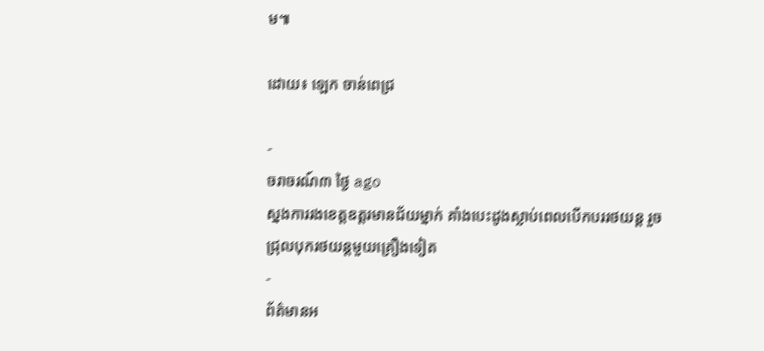ម៕

ដោយ៖ ឡេក ចាន់ពេជ្រ

-
ចរាចរណ៍៣ ថ្ងៃ ago
ស្នងការរងខេត្តឧត្ដរមានជ័យម្នាក់ គាំងបេះដូងស្លាប់ពេលបើកបររថយន្ដ រួចជ្រុលបុករថយន្តមួយគ្រឿងទៀត
-
ព័ត៌មានអ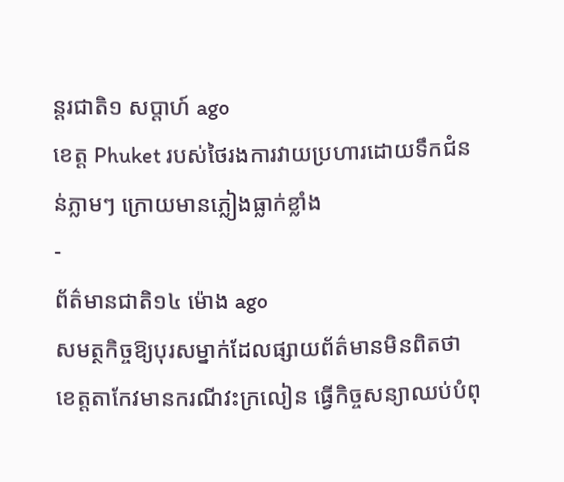ន្ដរជាតិ១ សប្តាហ៍ ago
ខេត្ត Phuket របស់ថៃរងការវាយប្រហារដោយទឹកជំនន់ភ្លាមៗ ក្រោយមានភ្លៀងធ្លាក់ខ្លាំង
-
ព័ត៌មានជាតិ១៤ ម៉ោង ago
សមត្ថកិច្ចឱ្យបុរសម្នាក់ដែលផ្សាយព័ត៌មានមិនពិតថា ខេត្តតាកែវមានករណីវះក្រលៀន ធ្វើកិច្ចសន្យាឈប់បំពុ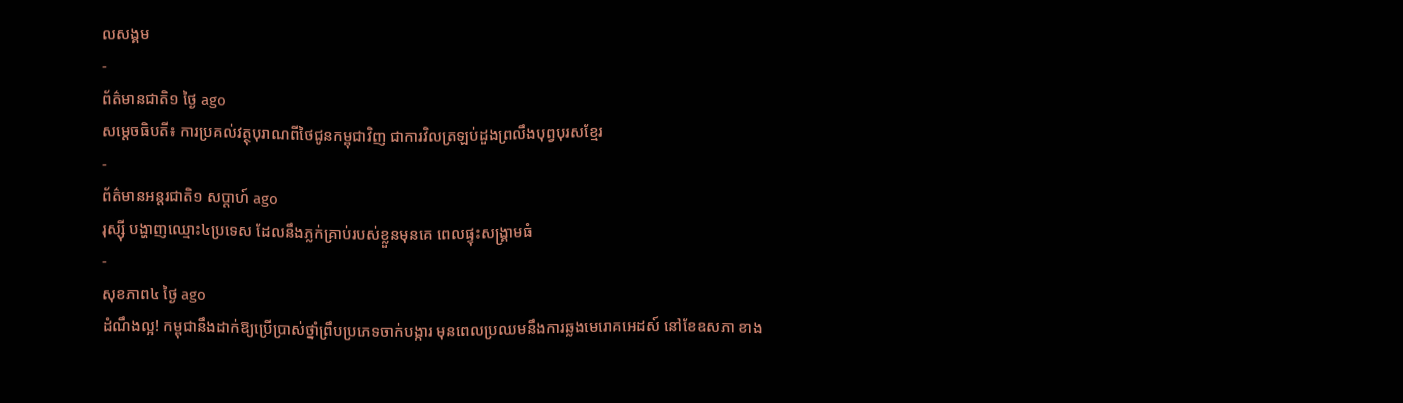លសង្គម
-
ព័ត៌មានជាតិ១ ថ្ងៃ ago
សម្តេចធិបតី៖ ការប្រគល់វត្ថុបុរាណពីថៃជូនកម្ពុជាវិញ ជាការវិលត្រឡប់ដួងព្រលឹងបុព្វបុរសខ្មែរ
-
ព័ត៌មានអន្ដរជាតិ១ សប្តាហ៍ ago
រុស្ស៊ី បង្ហាញឈ្មោះ៤ប្រទេស ដែលនឹងភ្លក់គ្រាប់របស់ខ្លួនមុនគេ ពេលផ្ទុះសង្គ្រាមធំ
-
សុខភាព៤ ថ្ងៃ ago
ដំណឹងល្អ! កម្ពុជានឹងដាក់ឱ្យប្រើប្រាស់ថ្នាំព្រឹបប្រភេទចាក់បង្ការ មុនពេលប្រឈមនឹងការឆ្លងមេរោគអេដស៍ នៅខែឧសភា ខាង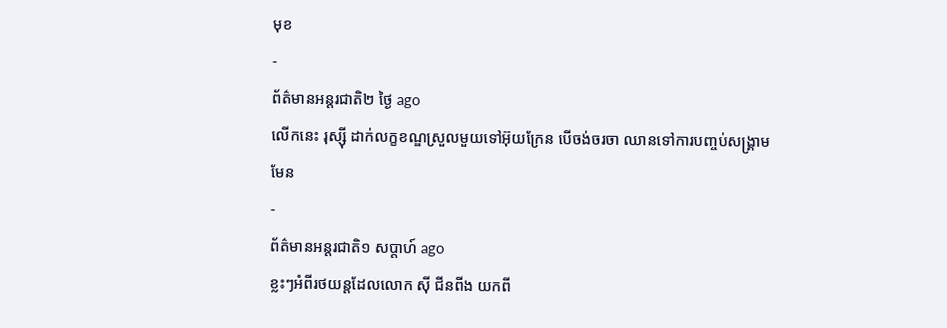មុខ
-
ព័ត៌មានអន្ដរជាតិ២ ថ្ងៃ ago
លើកនេះ រុស្ស៊ី ដាក់លក្ខខណ្ឌស្រួលមួយទៅអ៊ុយក្រែន បើចង់ចរចា ឈានទៅការបញ្ចប់សង្គ្រាមមែន
-
ព័ត៌មានអន្ដរជាតិ១ សប្តាហ៍ ago
ខ្លះៗអំពីរថយន្តដែលលោក ស៊ី ជីនពីង យកពី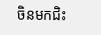ចិនមកជិះ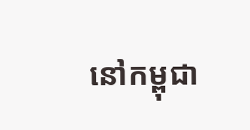នៅកម្ពុជា